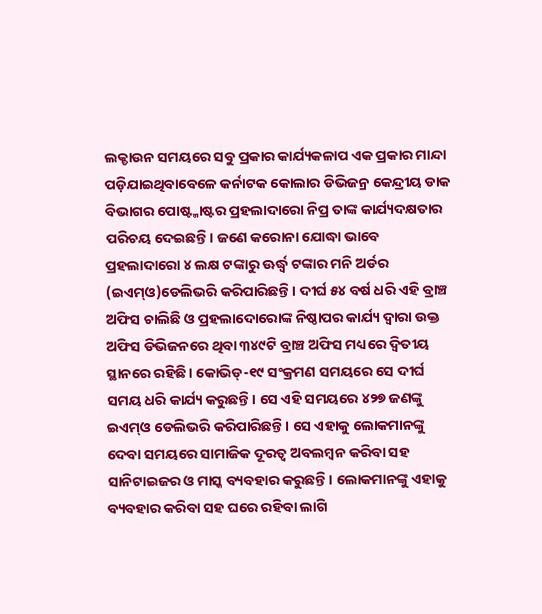ଲକ୍ଡାଉନ ସମୟରେ ସବୁ ପ୍ରକାର କାର୍ଯ୍ୟକଳାପ ଏକ ପ୍ରକାର ମାନ୍ଦା ପଡ଼ିଯାଇଥିବାବେଳେ କର୍ନାଟକ କୋଲାର ଡିଭିଜନ୍ର କେନ୍ଦ୍ରୀୟ ଡାକ ବିଭାଗର ପୋଷ୍ଟ୍ମାଷ୍ଟର ପ୍ରହଲାଦାରୋ ନିପ୍ର ତାଙ୍କ କାର୍ଯ୍ୟଦକ୍ଷତାର ପରିଚୟ ଦେଇଛନ୍ତି। ଜଣେ କରୋନା ଯୋଦ୍ଧା ଭାବେ ପ୍ରହଲାଦାରୋ ୪ ଲକ୍ଷ ଟଙ୍କାରୁ ଊର୍ଦ୍ଧ୍ୱ ଟଙ୍କାର ମନି ଅର୍ଡର (ଇଏମ୍ଓ)ଡେଲିଭରି କରିପାରିଛନ୍ତି। ଦୀର୍ଘ ୫୪ ବର୍ଷ ଧରି ଏହି ବ୍ରାଞ୍ଚ ଅଫିସ ଚାଲିଛି ଓ ପ୍ରହଲାଦୋରୋଙ୍କ ନିଷ୍ଠାପର କାର୍ଯ୍ୟ ଦ୍ୱାରା ଉକ୍ତ ଅଫିସ ଡିଭିଜନରେ ଥିବା ୩୪୯ଟି ବ୍ରାଞ୍ଚ ଅଫିସ ମଧ୍ୟରେ ଦ୍ୱିତୀୟ ସ୍ଥାନରେ ରହିଛି। କୋଭିଡ୍-୧୯ ସଂକ୍ରମଣ ସମୟରେ ସେ ଦୀର୍ଘ ସମୟ ଧରି କାର୍ଯ୍ୟ କରୁଛନ୍ତି। ସେ ଏହି ସମୟରେ ୪୨୭ ଜଣଙ୍କୁ ଇଏମ୍ଓ ଡେଲିଭରି କରିପାରିଛନ୍ତି। ସେ ଏହାକୁ ଲୋକମାନଙ୍କୁ ଦେବା ସମୟରେ ସାମାଜିକ ଦୂରତ୍ୱ ଅବଲମ୍ବନ କରିବା ସହ ସାନିଟାଇଜର ଓ ମାସ୍କ ବ୍ୟବହାର କରୁଛନ୍ତି। ଲୋକମାନଙ୍କୁ ଏହାକୁ ବ୍ୟବହାର କରିବା ସହ ଘରେ ରହିବା ଲାଗି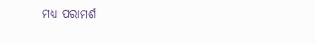ମଧ୍ୟ ପରାମର୍ଶ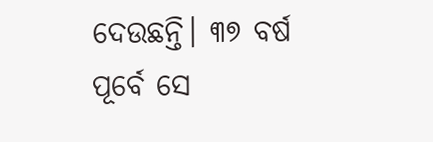ଦେଉଛନ୍ତି। ୩୭ ବର୍ଷ ପୂର୍ବେ ସେ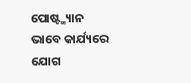ପୋଷ୍ଟ୍ମ୍ୟାନ ଭାବେ କାର୍ଯ୍ୟରେ ଯୋଗ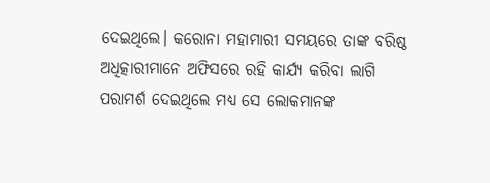ଦେଇଥିଲେ। କରୋନା ମହାମାରୀ ସମୟରେ ତାଙ୍କ ବରିଷ୍ଠ ଅଧିତ୍କାରୀମାନେ ଅଫିସରେ ରହି କାର୍ଯ୍ୟ କରିବା ଲାଗି ପରାମର୍ଶ ଦେଇଥିଲେ ମଧ୍ୟ ସେ ଲୋକମାନଙ୍କ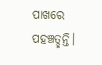ପାଖରେ ପହଞ୍ଚତ୍ଛନ୍ତି।